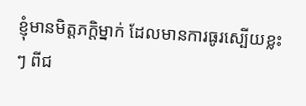ខ្ញុំមានមិត្តភក្តិម្នាក់ ដែលមានការធូរស្បើយខ្លះៗ ពីជ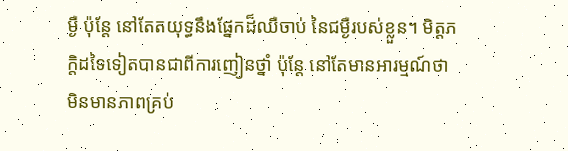ម្ងឺ ប៉ុន្តែ នៅតែតយុទ្ធនឹងផ្នែកដ៏ឈឺចាប់ នៃជម្ងឺរបស់ខ្លួន។ មិត្តភក្តិដទៃទៀតបានជាពីការញៀនថ្នាំ ប៉ុន្តែ នៅតែមានអារម្មណ៍ថា មិនមានភាពគ្រប់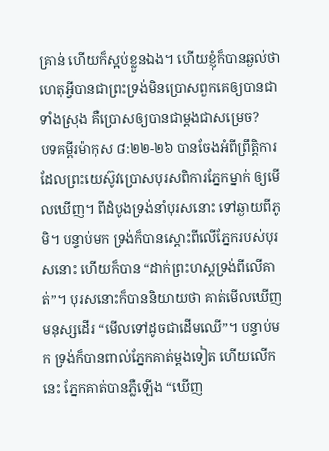គ្រាន់ ហើយក៏ស្អប់ខ្លួនឯង។ ហើយខ្ញុំក៏បានឆ្ងល់ថា ហេតុអ្វីបានជាព្រះទ្រង់មិនប្រោសពួកគេឲ្យបានជាទាំងស្រុង គឺប្រោសឲ្យបានជាម្តងជាសម្រេច?
បទគម្ពីរម៉ាកុស ៨:២២-២៦ បានចែងអំពីព្រឹត្តិការដែលព្រះយេស៊ូវប្រោសបុរសពិការភ្នែកម្នាក់ ឲ្យមើលឃើញ។ ពីដំបូងទ្រង់នាំបុរសនោះ ទៅឆ្ងាយពីភូមិ។ បន្ទាប់មក ទ្រង់ក៏បានស្តោះពីលើភ្នែករបស់បុរសនោះ ហើយក៏បាន “ដាក់ព្រះហស្តទ្រង់ពីលើគាត់”។ បុរសនោះក៏បាននិយាយថា គាត់មើលឃើញមនុស្សដើរ “មើលទៅដូចជាដើមឈើ”។ បន្ទាប់មក ទ្រង់ក៏បានពាល់ភ្នែកគាត់ម្តងទៀត ហើយលើកនេះ ភ្នែកគាត់បានភ្លឺឡើង “ឃើញ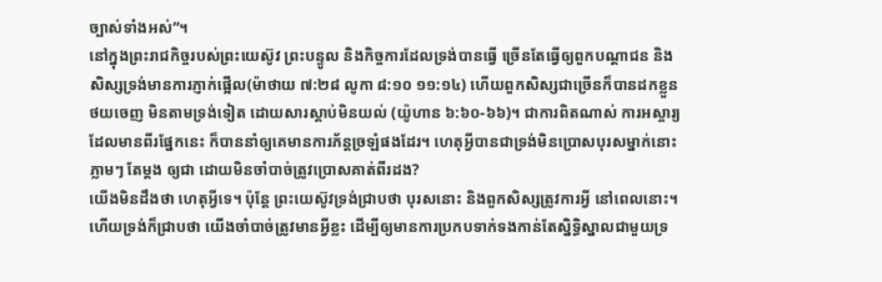ច្បាស់ទាំងអស់”។
នៅក្នុងព្រះរាជកិច្ចរបស់ព្រះយេស៊ូវ ព្រះបន្ទូល និងកិច្ចការដែលទ្រង់បានធ្វើ ច្រើនតែធ្វើឲ្យពួកបណ្តាជន និងសិស្សទ្រង់មានការភ្ញាក់ផ្អើល(ម៉ាថាយ ៧:២៨ លូកា ៨:១០ ១១:១៤) ហើយពួកសិស្សជាច្រើនក៏បានដកខ្លួនថយចេញ មិនតាមទ្រង់ទៀត ដោយសារស្តាប់មិនយល់ (យ៉ូហាន ៦:៦០-៦៦)។ ជាការពិតណាស់ ការអស្ចារ្យដែលមានពីរផ្នែកនេះ ក៏បាននាំឲ្យគេមានការភ័ន្តច្រឡំផងដែរ។ ហេតុអ្វីបានជាទ្រង់មិនប្រោសបុរសម្នាក់នោះ ភ្លាមៗ តែម្តង ឲ្យជា ដោយមិនចាំបាច់ត្រូវប្រោសគាត់ពីរដង?
យើងមិនដឹងថា ហេតុអ្វីទេ។ ប៉ុន្តែ ព្រះយេស៊ូវទ្រង់ជ្រាបថា បុរសនោះ និងពួកសិស្សត្រូវការអ្វី នៅពេលនោះ។ ហើយទ្រង់ក៏ជ្រាបថា យើងចាំបាច់ត្រូវមានអ្វីខ្លះ ដើម្បីឲ្យមានការប្រកបទាក់ទងកាន់តែស្និទ្ធិស្នាលជាមួយទ្រ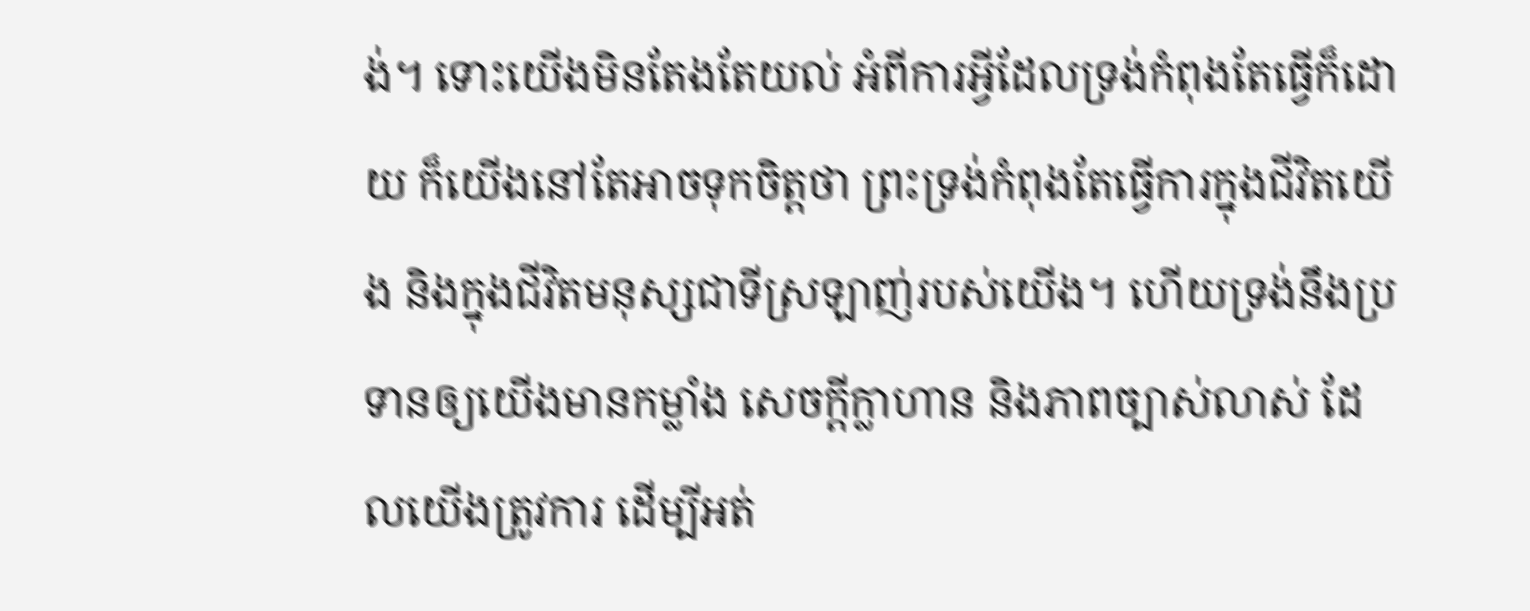ង់។ ទោះយើងមិនតែងតែយល់ អំពីការអ្វីដែលទ្រង់កំពុងតែធ្វើក៏ដោយ ក៏យើងនៅតែអាចទុកចិត្តថា ព្រះទ្រង់កំពុងតែធ្វើការក្នុងជីវិតយើង និងក្នុងជីវិតមនុស្សជាទីស្រឡាញ់របស់យើង។ ហើយទ្រង់នឹងប្រទានឲ្យយើងមានកម្លាំង សេចក្តីក្លាហាន និងភាពច្បាស់លាស់ ដែលយើងត្រូវការ ដើម្បីអត់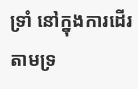ទ្រាំ នៅក្នុងការដើរតាមទ្រ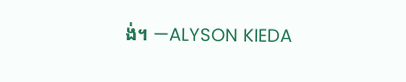ង់។ —ALYSON KIEDA